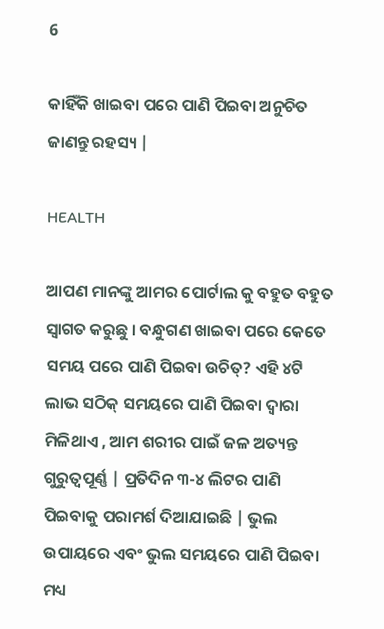6

କାହିଁକି ଖାଇବା ପରେ ପାଣି ପିଇବା ଅନୁଚିତ ଜାଣନ୍ତୁ ରହସ୍ୟ |

HEALTH

ଆପଣ ମାନଙ୍କୁ ଆମର ପୋର୍ଟାଲ କୁ ବହୁତ ବହୁତ ସ୍ୱାଗତ କରୁଛୁ । ବନ୍ଧୁଗଣ ଖାଇବା ପରେ କେତେ ସମୟ ପରେ ପାଣି ପିଇବା ଉଚିତ୍? ଏହି ୪ଟି ଲାଭ ସଠିକ୍ ସମୟରେ ପାଣି ପିଇବା ଦ୍ୱାରା ମିଳିଥାଏ , ଆମ ଶରୀର ପାଇଁ ଜଳ ଅତ୍ୟନ୍ତ ଗୁରୁତ୍ୱପୂର୍ଣ୍ଣ | ପ୍ରତିଦିନ ୩-୪ ଲିଟର ପାଣି ପିଇବାକୁ ପରାମର୍ଶ ଦିଆଯାଇଛି | ଭୁଲ ଉପାୟରେ ଏବଂ ଭୁଲ ସମୟରେ ପାଣି ପିଇବା ମଧ୍ୟ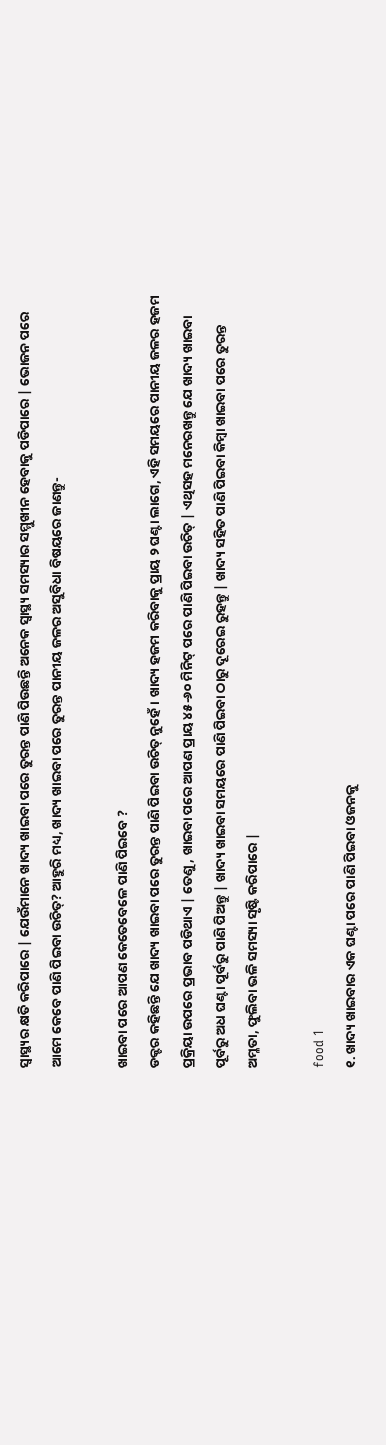ସ୍ୱାସ୍ଥ୍ୟର କ୍ଷତି କରିପାରେ | ଯେଉଁମାନେ ଖାଦ୍ୟ ଖାଇବା ପରେ ତୁରନ୍ତ ପାଣି ପିଉଛନ୍ତି ଅନେକ ସ୍ୱାସ୍ଥ୍ୟ ସମସ୍ୟାର ସମ୍ମୁଖୀନ ହେବାକୁ ପଡିପାରେ | ଭୋଜନ ପରେ ଆମେ କେବେ ପାଣି ପିଇବା ଉଚିତ୍? ଆହୁରି ମଧ୍ୟ, ଖାଦ୍ୟ ଖାଇବା ପରେ ତୁରନ୍ତ ପାନୀୟ ଜଳର ଅସୁବିଧା ବିଷୟରେ ଜାଣନ୍ତୁ-

ଖାଇବା ପରେ ଆପଣ କେତେବେଳେ ପାଣି ପିଇବେ ?
ଡକ୍ଟର କହିଛନ୍ତି ଯେ ଖାଦ୍ୟ ଖାଇବା ପରେ ତୁରନ୍ତ ପାଣି ପିଇବା ଉଚିତ୍ ନୁହେଁ। ଖାଦ୍ୟ ହଜମ କରିବାକୁ ପ୍ରାୟ ୨ ଘଣ୍ଟା ଲାଗେ, ଏହି ସମୟରେ ପାନୀୟ ଜଳର ହଜମ ପ୍ରକ୍ରିୟା ଉପରେ ପ୍ରଭାବ ପଡିଥାଏ | ତେଣୁ, ଖାଇବା ପରେ ଆପଣ ପ୍ରାୟ ୪୫-୬୦ ମିନିଟ୍ ପରେ ପାଣି ପିଇବା ଉଚିତ୍ | ଏଥିସହ ମନେରଖନ୍ତୁ ଯେ ଖାଦ୍ୟ ଖାଇବା ପୂର୍ବରୁ ଅଧ ଘଣ୍ଟା ପୂର୍ବରୁ ପାଣି ପିଅନ୍ତୁ | ଖାଦ୍ୟ ଖାଇବା ସମୟରେ ପାଣି ପିଇବା ଠାରୁ ଦୂରେଇ ରୁହନ୍ତୁ | ଖାଦ୍ୟ ସହିତ ପାଣି ପିଇବା କିମ୍ବା ଖାଇବା ପରେ ତୁରନ୍ତ ଅମ୍ଳତା, ଫୁଲିବା ଭଳି ସମସ୍ୟା ସୃଷ୍ଟି କରିପାରେ |

food 1
୧. ଖାଦ୍ୟ ଖାଇବାର ଏକ ଘଣ୍ଟା ପରେ ପାଣି ପିଇବା ଓଜନକୁ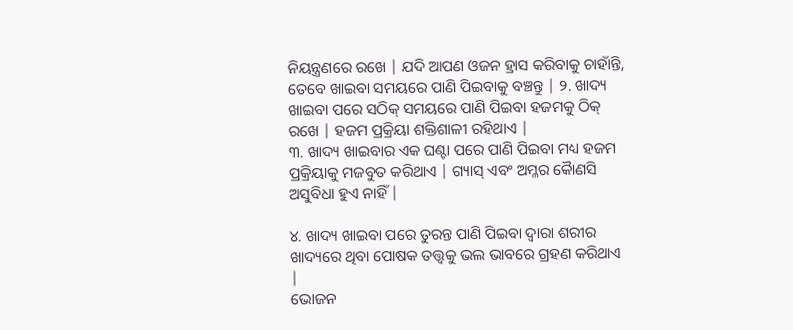ନିୟନ୍ତ୍ରଣରେ ରଖେ | ଯଦି ଆପଣ ଓଜନ ହ୍ରାସ କରିବାକୁ ଚାହାଁନ୍ତି, ତେବେ ଖାଇବା ସମୟରେ ପାଣି ପିଇବାକୁ ବଞ୍ଚନ୍ତୁ | ୨. ଖାଦ୍ୟ ଖାଇବା ପରେ ସଠିକ୍ ସମୟରେ ପାଣି ପିଇବା ହଜମକୁ ଠିକ୍ ରଖେ | ହଜମ ପ୍ରକ୍ରିୟା ଶକ୍ତିଶାଳୀ ରହିଥାଏ |
୩. ଖାଦ୍ୟ ଖାଇବାର ଏକ ଘଣ୍ଟା ପରେ ପାଣି ପିଇବା ମଧ୍ୟ ହଜମ ପ୍ରକ୍ରିୟାକୁ ମଜବୁତ କରିଥାଏ | ଗ୍ୟାସ୍ ଏବଂ ଅମ୍ଳର କୈାଣସି ଅସୁବିଧା ହୁଏ ନାହିଁ |

୪. ଖାଦ୍ୟ ଖାଇବା ପରେ ତୁରନ୍ତ ପାଣି ପିଇବା ଦ୍ୱାରା ଶରୀର ଖାଦ୍ୟରେ ଥିବା ପୋଷକ ତତ୍ତ୍ୱକୁ ଭଲ ଭାବରେ ଗ୍ରହଣ କରିଥାଏ |
ଭୋଜନ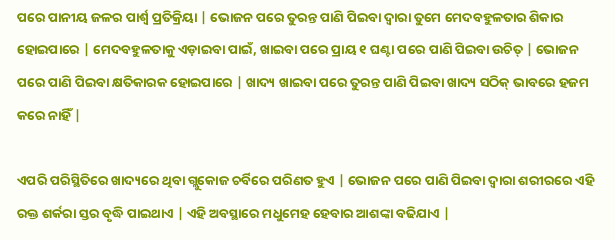ପରେ ପାନୀୟ ଜଳର ପାର୍ଶ୍ୱ ପ୍ରତିକ୍ରିୟା | ଭୋଜନ ପରେ ତୁରନ୍ତ ପାଣି ପିଇବା ଦ୍ୱାରା ତୁମେ ମେଦବହୁଳତାର ଶିକାର ହୋଇପାରେ | ମେଦବହୁଳତାକୁ ଏଡ଼ାଇବା ପାଇଁ, ଖାଇବା ପରେ ପ୍ରାୟ ୧ ଘଣ୍ଟା ପରେ ପାଣି ପିଇବା ଉଚିତ୍ | ଭୋଜନ ପରେ ପାଣି ପିଇବା କ୍ଷତିକାରକ ହୋଇପାରେ | ଖାଦ୍ୟ ଖାଇବା ପରେ ତୁରନ୍ତ ପାଣି ପିଇବା ଖାଦ୍ୟ ସଠିକ୍ ଭାବରେ ହଜମ କରେ ନାହିଁ |

ଏପରି ପରିସ୍ଥିତିରେ ଖାଦ୍ୟରେ ଥିବା ଗ୍ଲୁକୋଜ ଚର୍ବିରେ ପରିଣତ ହୁଏ | ଭୋଜନ ପରେ ପାଣି ପିଇବା ଦ୍ୱାରା ଶରୀରରେ ଏହି ରକ୍ତ ଶର୍କରା ସ୍ତର ବୃଦ୍ଧି ପାଇଥାଏ | ଏହି ଅବସ୍ଥାରେ ମଧୁମେହ ହେବାର ଆଶଙ୍କା ବଢିଯାଏ |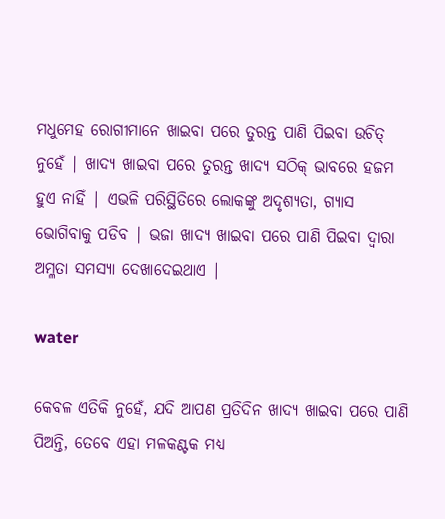ମଧୁମେହ ରୋଗୀମାନେ ଖାଇବା ପରେ ତୁରନ୍ତ ପାଣି ପିଇବା ଉଚିତ୍ ନୁହେଁ | ଖାଦ୍ୟ ଖାଇବା ପରେ ତୁରନ୍ତ ଖାଦ୍ୟ ସଠିକ୍ ଭାବରେ ହଜମ ହୁଏ ନାହିଁ | ଏଭଳି ପରିସ୍ଥିତିରେ ଲୋକଙ୍କୁ ଅଦୃଶ୍ୟତା, ଗ୍ୟାସ ଭୋଗିବାକୁ ପଡିବ | ଭଜା ଖାଦ୍ୟ ଖାଇବା ପରେ ପାଣି ପିଇବା ଦ୍ୱାରା ଅମ୍ଳତା ସମସ୍ୟା ଦେଖାଦେଇଥାଏ |

water

କେବଳ ଏତିକି ନୁହେଁ, ଯଦି ଆପଣ ପ୍ରତିଦିନ ଖାଦ୍ୟ ଖାଇବା ପରେ ପାଣି ପିଅନ୍ତି, ତେବେ ଏହା ମଳକଣ୍ଟକ ମଧ୍ୟ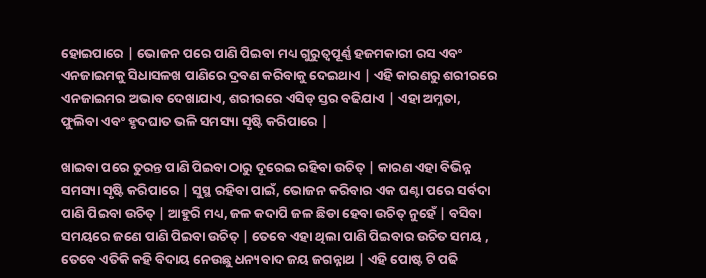ହୋଇପାରେ | ଭୋଜନ ପରେ ପାଣି ପିଇବା ମଧ୍ୟ ଗୁରୁତ୍ୱପୂର୍ଣ୍ଣ ହଜମକାରୀ ରସ ଏବଂ ଏନଜାଇମକୁ ସିଧାସଳଖ ପାଣିରେ ଦ୍ରବଣ କରିବାକୁ ଦେଇଥାଏ | ଏହି କାରଣରୁ ଶରୀରରେ ଏନଜାଇମର ଅଭାବ ଦେଖାଯାଏ, ଶରୀରରେ ଏସିଡ୍ ସ୍ତର ବଢିଯାଏ | ଏହା ଅମ୍ଳତା, ଫୁଲିବା ଏବଂ ହୃଦଘାତ ଭଳି ସମସ୍ୟା ସୃଷ୍ଟି କରିପାରେ |

ଖାଇବା ପରେ ତୁରନ୍ତ ପାଣି ପିଇବା ଠାରୁ ଦୂରେଇ ରହିବା ଉଚିତ୍ | କାରଣ ଏହା ବିଭିନ୍ନ ସମସ୍ୟା ସୃଷ୍ଟି କରିପାରେ | ସୁସ୍ଥ ରହିବା ପାଇଁ, ଭୋଜନ କରିବାର ଏକ ଘଣ୍ଟା ପରେ ସର୍ବଦା ପାଣି ପିଇବା ଉଚିତ୍ | ଆହୁରି ମଧ୍ୟ, ଜଳ କଦାପି ଜଳ ଛିଡା ହେବା ଉଚିତ୍ ନୁହେଁ | ବସିବା ସମୟରେ ଜଣେ ପାଣି ପିଇବା ଉଚିତ୍ | ତେବେ ଏହା ଥିଲା ପାଣି ପିଇବାର ଉଚିତ ସମୟ , ତେବେ ଏତିକି କହି ବିଦାୟ ନେଉଛୁ ଧନ୍ୟବାଦ ଜୟ ଜଗନ୍ନାଥ | ଏହି ପୋଷ୍ଟ ଟି ପଢି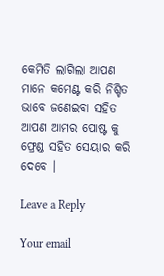କେମିତି ଲାଗିଲା ଆପଣ ମାନେ କମେଣ୍ଟ କରି ନିଶ୍ଚିତ ଭାବେ ଜଣେଇବା ସହିତ ଆପଣ ଆମର ପୋଷ୍ଟ କୁ ଫ୍ରେଣ୍ଡ ସହିତ ସେୟାର କରି ଦେବେ ।

Leave a Reply

Your email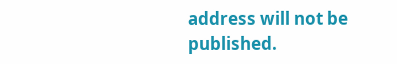address will not be published.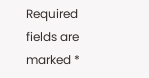Required fields are marked *